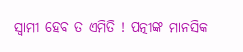ସ୍ୱାମୀ ହେବ ତ ଏମିତି ! ପତ୍ନୀଙ୍କ ମାନସିକ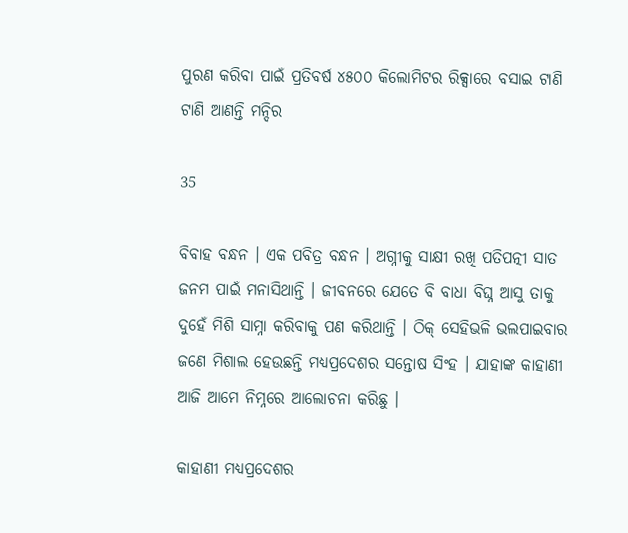ପୁରଣ କରିବା ପାଇଁ ପ୍ରତିବର୍ଷ ୪୫୦୦ କିଲୋମିଟର ରିକ୍ସାରେ ବସାଇ ଟାଣି ଟାଣି ଆଣନ୍ତି ମନ୍ଦିର

35

ବିବାହ ବନ୍ଧନ । ଏକ ପବିତ୍ର ବନ୍ଧନ । ଅଗ୍ନୀକୁ ସାକ୍ଷୀ ରଖି ପତିପତ୍ନୀ ସାତ ଜନମ ପାଇଁ ମନାସିଥାନ୍ତି । ଜୀବନରେ ଯେତେ ବି ବାଧା ବିଘ୍ନ ଆସୁ ତାକୁ ଦୁହେଁ ମିଶି ସାମ୍ନା କରିବାକୁ ପଣ କରିଥାନ୍ତି । ଠିକ୍ ସେହିଭଳି ଭଲପାଇବାର ଜଣେ ମିଶାଲ ହେଉଛନ୍ତି ମଧ୍ୟପ୍ରଦେଶର ସନ୍ତୋଷ ସିଂହ । ଯାହାଙ୍କ କାହାଣୀ ଆଜି ଆମେ ନିମ୍ନରେ ଆଲୋଚନା କରିଛୁ ।

କାହାଣୀ ମଧ୍ୟପ୍ରଦେଶର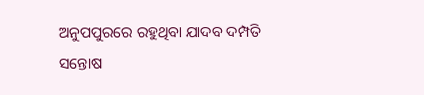ଅନୁପପୁରରେ ରହୁଥିବା ଯାଦବ ଦମ୍ପତି ସନ୍ତୋଷ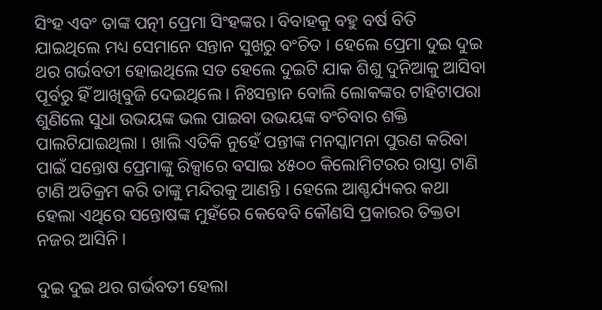ସିଂହ ଏବଂ ତାଙ୍କ ପତ୍ନୀ ପ୍ରେମା ସିଂହଙ୍କର । ବିବାହକୁ ବହୁ ବର୍ଷ ବିତି ଯାଇଥିଲେ ମଧ୍ୟ ସେମାନେ ସନ୍ତାନ ସୁଖରୁ ବଂଚିତ । ହେଲେ ପ୍ରେମା ଦୁଇ ଦୁଇ ଥର ଗର୍ଭବତୀ ହୋଇଥିଲେ ସତ ହେଲେ ଦୁଇଟି ଯାକ ଶିଶୁ ଦୁନିଆକୁ ଆସିବା ପୂର୍ବରୁ ହିଁ ଆଖିବୁଜି ଦେଇଥିଲେ । ନିଃସନ୍ତାନ ବୋଲି ଲୋକଙ୍କର ଟାହିଟାପରା ଶୁଣିଲେ ସୁଧା ଉଭୟଙ୍କ ଭଲ ପାଇବା ଉଭୟଙ୍କ ବଂଚିବାର ଶକ୍ତି ପାଲଟିଯାଇଥିଲା । ଖାଲି ଏତିକି ନୁହେଁ ପନ୍ତୀଙ୍କ ମନସ୍କାମନା ପୁରଣ କରିବା ପାଇଁ ସନ୍ତୋଷ ପ୍ରେମାଙ୍କୁ ରିକ୍ସାରେ ବସାଇ ୪୫୦୦ କିଲୋମିଟରର ରାସ୍ତା ଟାଣି ଟାଣି ଅତିକ୍ରମ କରି ତାଙ୍କୁ ମନ୍ଦିରକୁ ଆଣନ୍ତି । ହେଲେ ଆଶ୍ଚର୍ଯ୍ୟକର କଥା ହେଲା ଏଥିରେ ସନ୍ତୋଷଙ୍କ ମୁହଁରେ କେବେବି କୌଣସି ପ୍ରକାରର ତିକ୍ତତା ନଜର ଆସିନି ।

ଦୁଇ ଦୁଇ ଥର ଗର୍ଭବତୀ ହେଲା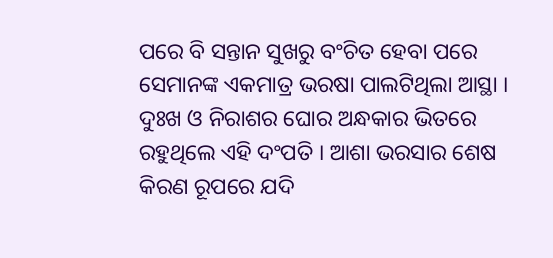ପରେ ବି ସନ୍ତାନ ସୁଖରୁ ବଂଚିତ ହେବା ପରେ ସେମାନଙ୍କ ଏକମାତ୍ର ଭରଷା ପାଲଟିଥିଲା ଆସ୍ଥା । ଦୁଃଖ ଓ ନିରାଶର ଘୋର ଅନ୍ଧକାର ଭିତରେ ରହୁଥିଲେ ଏହି ଦଂପତି । ଆଶା ଭରସାର ଶେଷ କିରଣ ରୂପରେ ଯଦି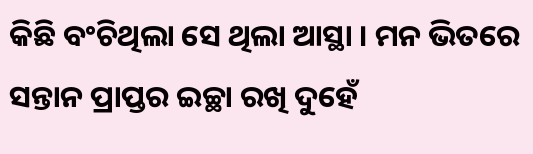କିଛି ବଂଚିଥିଲା ସେ ଥିଲା ଆସ୍ଥା । ମନ ଭିତରେ ସନ୍ତାନ ପ୍ରାପ୍ତର ଇଚ୍ଛା ରଖି ଦୁହେଁ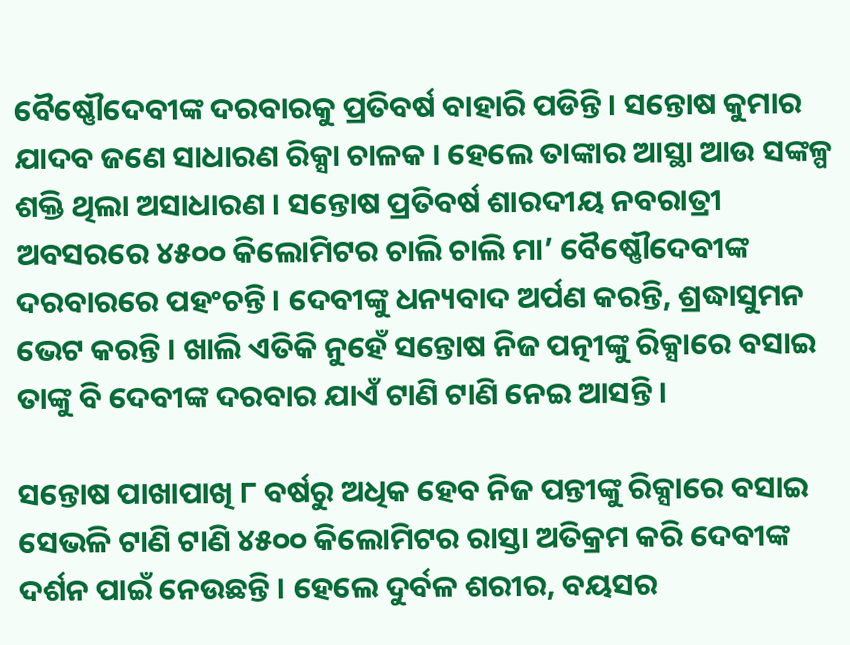ବୈଷ୍ଣୌଦେବୀଙ୍କ ଦରବାରକୁ ପ୍ରତିବର୍ଷ ବାହାରି ପଡିନ୍ତି । ସନ୍ତୋଷ କୁମାର ଯାଦବ ଜଣେ ସାଧାରଣ ରିକ୍ସା ଚାଳକ । ହେଲେ ତାଙ୍କାର ଆସ୍ଥା ଆଉ ସଙ୍କଳ୍ପ ଶକ୍ତି ଥିଲା ଅସାଧାରଣ । ସନ୍ତୋଷ ପ୍ରତିବର୍ଷ ଶାରଦୀୟ ନବରାତ୍ରୀ ଅବସରରେ ୪୫୦୦ କିଲୋମିଟର ଚାଲି ଚାଲି ମା’ ବୈଷ୍ଣୌଦେବୀଙ୍କ ଦରବାରରେ ପହଂଚନ୍ତି । ଦେବୀଙ୍କୁ ଧନ୍ୟବାଦ ଅର୍ପଣ କରନ୍ତି, ଶ୍ରଦ୍ଧାସୁମନ ଭେଟ କରନ୍ତି । ଖାଲି ଏତିକି ନୁହେଁ ସନ୍ତୋଷ ନିଜ ପତ୍ନୀଙ୍କୁ ରିକ୍ସାରେ ବସାଇ ତାଙ୍କୁ ବି ଦେବୀଙ୍କ ଦରବାର ଯାଏଁ ଟାଣି ଟାଣି ନେଇ ଆସନ୍ତି ।

ସନ୍ତୋଷ ପାଖାପାଖି ୮ ବର୍ଷରୁ ଅଧିକ ହେବ ନିଜ ପନ୍ତୀଙ୍କୁ ରିକ୍ସାରେ ବସାଇ ସେଭଳି ଟାଣି ଟାଣି ୪୫୦୦ କିଲୋମିଟର ରାସ୍ତା ଅତିକ୍ରମ କରି ଦେବୀଙ୍କ ଦର୍ଶନ ପାଇଁ ନେଉଛନ୍ତି । ହେଲେ ଦୁର୍ବଳ ଶରୀର, ବୟସର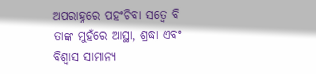ଅପରାହ୍ନରେ ପହଂଚିବା ସତ୍ୱେ ବି ତାଙ୍କ ମୁହଁରେ ଆସ୍ଥା, ଶ୍ରଦ୍ଧା ଏବଂ ବିଶ୍ୱାସ ସାମାନ୍ୟ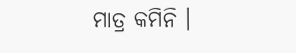ମାତ୍ର କମିନି ।